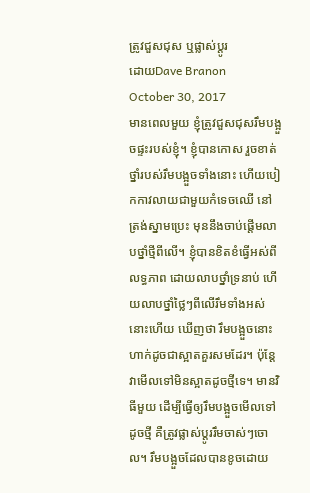ត្រូវជួសជុស ឬផ្លាស់ប្ដូរ
ដោយDave Branon
October 30, 2017
មានពេលមួយ ខ្ញុំត្រូវជួសជុសរឹមបង្អួចផ្ទះរបស់ខ្ញុំ។ ខ្ញុំបានកោស រួចខាត់ថ្នាំរបស់រឹមបង្អួចទាំងនោះ ហើយបៀកកាវលាយជាមួយកំទេចឈើ នៅត្រង់ស្នាមប្រេះ មុននឹងចាប់ផ្តើមលាបថ្នាំថ្មីពីលើ។ ខ្ញុំបានខិតខំធ្វើអស់ពីលទ្ធភាព ដោយលាបថ្នាំទ្រនាប់ ហើយលាបថ្នាំថ្លៃៗពីលើរឹមទាំងអស់នោះហើយ ឃើញថា រឹមបង្អួចនោះ ហាក់ដូចជាស្អាតគួរសមដែរ។ ប៉ុន្តែ វាមើលទៅមិនស្អាតដូចថ្មីទេ។ មានវិធីមួយ ដើម្បីធ្វើឲ្យរឹមបង្អួចមើលទៅដូចថ្មី គឺត្រូវផ្លាស់ប្ដូររឹមចាស់ៗចោល។ រឹមបង្អួចដែលបានខូចដោយ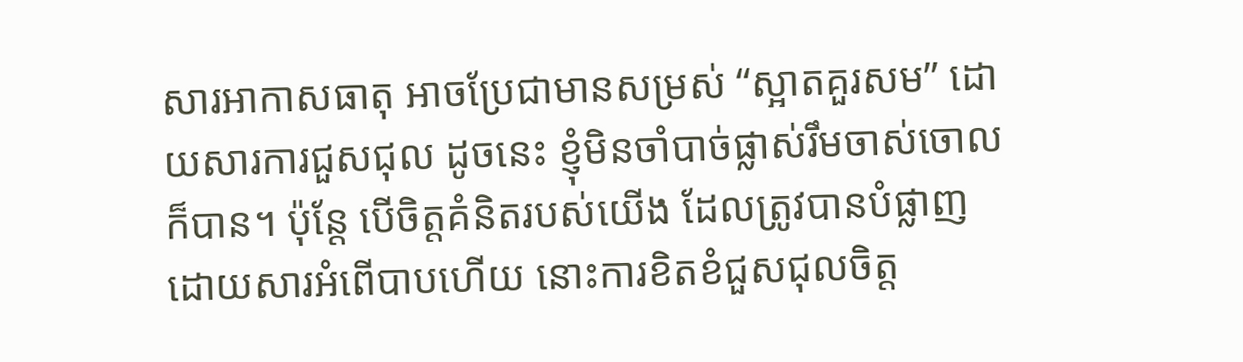សារអាកាសធាតុ អាចប្រែជាមានសម្រស់ “ស្អាតគួរសម” ដោយសារការជួសជុល ដូចនេះ ខ្ញុំមិនចាំបាច់ផ្លាស់រឹមចាស់ចោលក៏បាន។ ប៉ុន្តែ បើចិត្តគំនិតរបស់យើង ដែលត្រូវបានបំផ្លាញ ដោយសារអំពើបាបហើយ នោះការខិតខំជួសជុលចិត្ត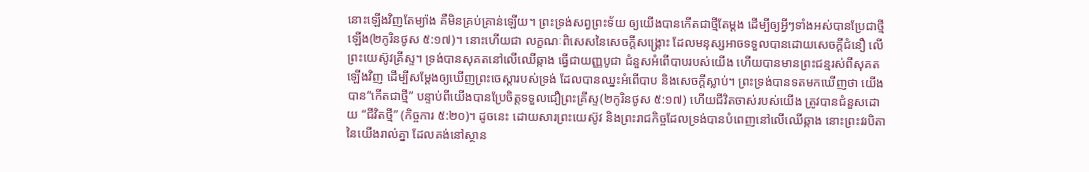នោះឡើងវិញតែម្យ៉ាង គឺមិនគ្រប់គ្រាន់ឡើយ។ ព្រះទ្រង់សព្វព្រះទ័យ ឲ្យយើងបានកើតជាថ្មីតែម្តង ដើម្បីឲ្យអ្វីៗទាំងអស់បានប្រែជាថ្មីឡើង(២កូរិនថូស ៥:១៧)។ នោះហើយជា លក្ខណៈពិសេសនៃសេចក្តីសង្រ្គោះ ដែលមនុស្សអាចទទួលបានដោយសេចក្តីជំនឿ លើព្រះយេស៊ូវគ្រីស្ទ។ ទ្រង់បានសុគតនៅលើឈើឆ្កាង ធ្វើជាយញ្ញបូជា ជំនួសអំពើបាបរបស់យើង ហើយបានមានព្រះជន្មរស់ពីសុគតឡើងវិញ ដើម្បីសម្តែងឲ្យឃើញព្រះចេស្ដារបស់ទ្រង់ ដែលបានឈ្នះអំពើបាប និងសេចក្តីស្លាប់។ ព្រះទ្រង់បានទតមកឃើញថា យើងបាន“កើតជាថ្មី” បន្ទាប់ពីយើងបានប្រែចិត្តទទួលជឿព្រះគ្រីស្ទ(២កូរិនថូស ៥:១៧) ហើយជីវិតចាស់របស់យើង ត្រូវបានជំនួសដោយ “ជីវិតថ្មី” (កិច្ចការ ៥:២០)។ ដូចនេះ ដោយសារព្រះយេស៊ូវ និងព្រះរាជកិច្ចដែលទ្រង់បានបំពេញនៅលើឈើឆ្កាង នោះព្រះវរបិតានៃយើងរាល់គ្នា ដែលគង់នៅស្ថាន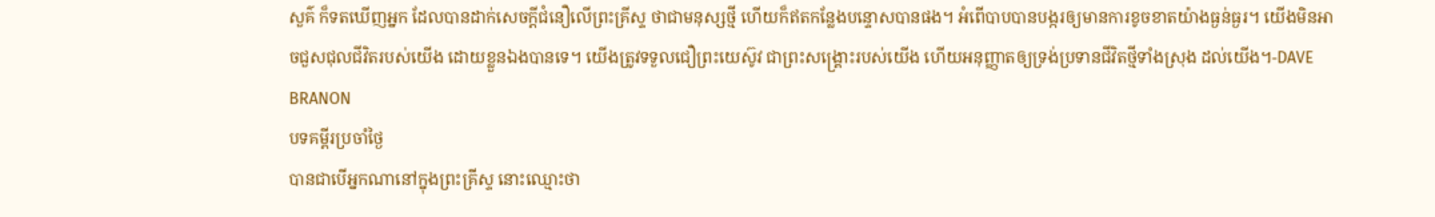សួគ៌ ក៏ទតឃើញអ្នក ដែលបានដាក់សេចក្តីជំនឿលើព្រះគ្រីស្ទ ថាជាមនុស្សថ្មី ហើយក៏ឥតកន្លែងបន្ទោសបានផង។ អំពើបាបបានបង្ករឲ្យមានការខូចខាតយ៉ាងធ្ងន់ធ្ងរ។ យើងមិនអាចជួសជុលជីវិតរបស់យើង ដោយខ្លួនឯងបានទេ។ យើងត្រូវទទួលជឿព្រះយេស៊ូវ ជាព្រះសង្រ្គោះរបស់យើង ហើយអនុញ្ញាតឲ្យទ្រង់ប្រទានជីវិតថ្មីទាំងស្រុង ដល់យើង។-DAVE BRANON
បទគម្ពីរប្រចាំថ្ងៃ
បានជាបើអ្នកណានៅក្នុងព្រះគ្រីស្ទ នោះឈ្មោះថា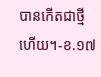បានកើតជាថ្មីហើយ។-ខ.១៧